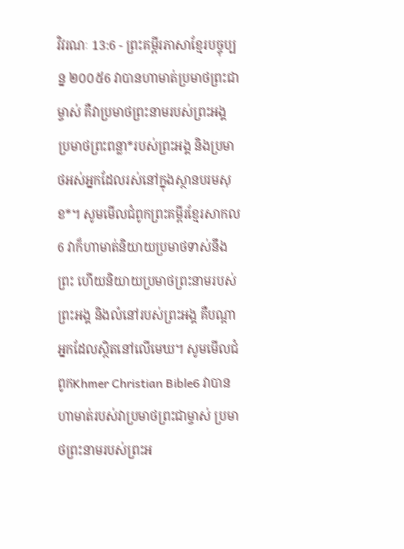វិវរណៈ 13:6 - ព្រះគម្ពីរភាសាខ្មែរបច្ចុប្បន្ន ២០០៥6 វាបានហាមាត់ប្រមាថព្រះជាម្ចាស់ គឺវាប្រមាថព្រះនាមរបស់ព្រះអង្គ ប្រមាថព្រះពន្លា*របស់ព្រះអង្គ និងប្រមាថអស់អ្នកដែលរស់នៅក្នុងស្ថានបរមសុខ*។ សូមមើលជំពូកព្រះគម្ពីរខ្មែរសាកល6 វាក៏ហាមាត់និយាយប្រមាថទាស់នឹងព្រះ ហើយនិយាយប្រមាថព្រះនាមរបស់ព្រះអង្គ និងលំនៅរបស់ព្រះអង្គ គឺបណ្ដាអ្នកដែលស្ថិតនៅលើមេឃ។ សូមមើលជំពូកKhmer Christian Bible6 វាបានហាមាត់របស់វាប្រមាថព្រះជាម្ចាស់ ប្រមាថព្រះនាមរបស់ព្រះអ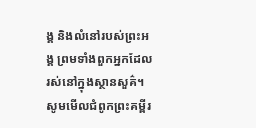ង្គ និងលំនៅរបស់ព្រះអង្គ ព្រមទាំងពួកអ្នកដែលរស់នៅក្នុងស្ថានសួគ៌។ សូមមើលជំពូកព្រះគម្ពីរ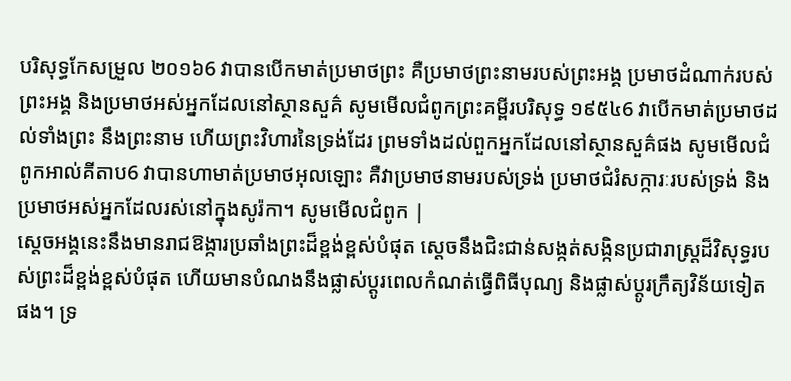បរិសុទ្ធកែសម្រួល ២០១៦6 វាបានបើកមាត់ប្រមាថព្រះ គឺប្រមាថព្រះនាមរបស់ព្រះអង្គ ប្រមាថដំណាក់របស់ព្រះអង្គ និងប្រមាថអស់អ្នកដែលនៅស្ថានសួគ៌ សូមមើលជំពូកព្រះគម្ពីរបរិសុទ្ធ ១៩៥៤6 វាបើកមាត់ប្រមាថដល់ទាំងព្រះ នឹងព្រះនាម ហើយព្រះវិហារនៃទ្រង់ដែរ ព្រមទាំងដល់ពួកអ្នកដែលនៅស្ថានសួគ៌ផង សូមមើលជំពូកអាល់គីតាប6 វាបានហាមាត់ប្រមាថអុលឡោះ គឺវាប្រមាថនាមរបស់ទ្រង់ ប្រមាថជំរំសក្ការៈរបស់ទ្រង់ និងប្រមាថអស់អ្នកដែលរស់នៅក្នុងសូរ៉កា។ សូមមើលជំពូក |
ស្ដេចអង្គនេះនឹងមានរាជឱង្ការប្រឆាំងព្រះដ៏ខ្ពង់ខ្ពស់បំផុត ស្ដេចនឹងជិះជាន់សង្កត់សង្កិនប្រជារាស្ត្រដ៏វិសុទ្ធរបស់ព្រះដ៏ខ្ពង់ខ្ពស់បំផុត ហើយមានបំណងនឹងផ្លាស់ប្ដូរពេលកំណត់ធ្វើពិធីបុណ្យ និងផ្លាស់ប្ដូរក្រឹត្យវិន័យទៀតផង។ ទ្រ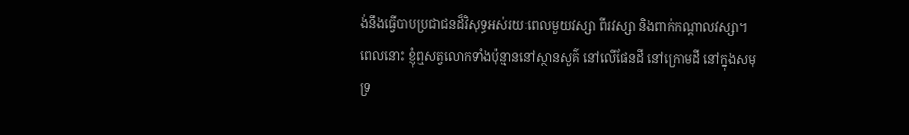ង់នឹងធ្វើបាបប្រជាជនដ៏វិសុទ្ធអស់រយៈពេលមួយវស្សា ពីរវស្សា និងពាក់កណ្ដាលវស្សា។
ពេលនោះ ខ្ញុំឮសត្វលោកទាំងប៉ុន្មាននៅស្ថានសួគ៌ នៅលើផែនដី នៅក្រោមដី នៅក្នុងសមុទ្រ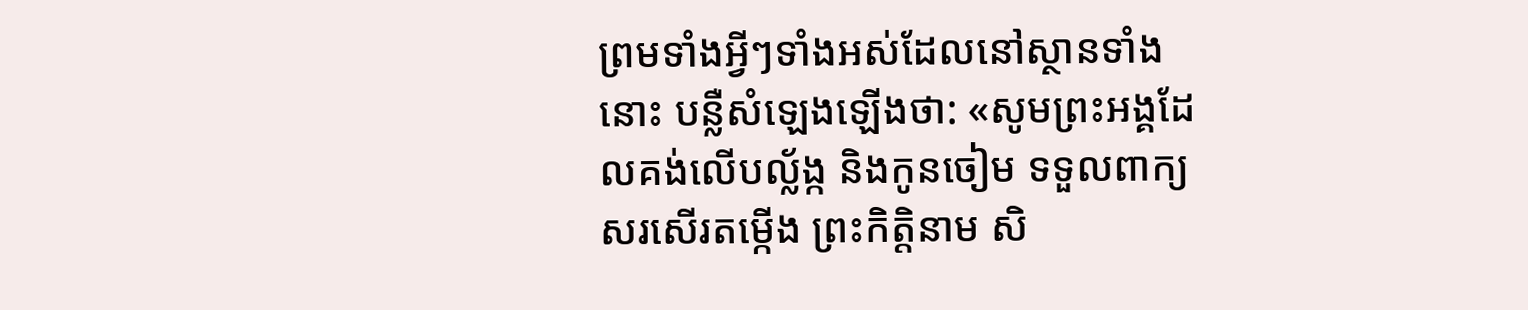ព្រមទាំងអ្វីៗទាំងអស់ដែលនៅស្ថានទាំងនោះ បន្លឺសំឡេងឡើងថា: «សូមព្រះអង្គដែលគង់លើបល្ល័ង្ក និងកូនចៀម ទទួលពាក្យសរសើរតម្កើង ព្រះកិត្តិនាម សិ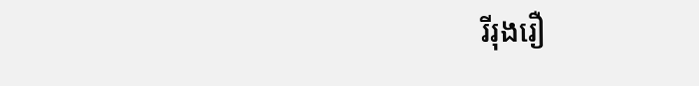រីរុងរឿ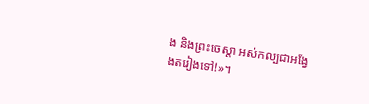ង និងព្រះចេស្ដា អស់កល្បជាអង្វែងតរៀងទៅ!»។